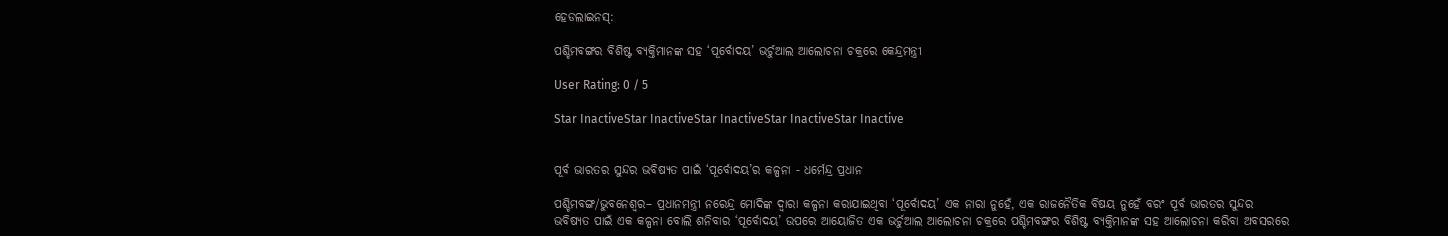ହେଡଲାଇନସ୍:

ପଶ୍ଚିମବଙ୍ଗର ବିଶିଷ୍ଟ ବ୍ୟକ୍ତିମାନଙ୍କ ସହ ‘ପୂର୍ବୋଦୟ’ ଭର୍ଚୁଆଲ ଆଲୋଚନା ଚକ୍ରରେ କେନ୍ଦ୍ରମନ୍ତ୍ରୀ

User Rating: 0 / 5

Star InactiveStar InactiveStar InactiveStar InactiveStar Inactive


ପୂର୍ବ ଭାରତର ସୁନ୍ଦର ଭବିଷ୍ୟତ ପାଇଁ ‘ପୂର୍ବୋଦୟ’ର କଳ୍ପନା - ଧର୍ମେନ୍ଦ୍ର ପ୍ରଧାନ

ପଶ୍ଚିମବଙ୍ଗ/ଭୁବନେଶ୍ୱର– ପ୍ରଧାନମନ୍ତ୍ରୀ ନରେନ୍ଦ୍ର ମୋଦିଙ୍କ ଦ୍ୱାରା କଳ୍ପନା କରାଯାଇଥିବା ‘ପୂର୍ବୋଦୟ’ ଏକ ନାରା ନୁହେଁ, ଏକ ରାଜନୈତିକ ବିଷୟ ନୁହେଁ ବରଂ ପୂର୍ବ ଭାରତର ସୁନ୍ଦର ଭବିଷ୍ୟତ ପାଇଁ ଏକ କଳ୍ପନା ବୋଲି ଶନିବାର ‘ପୂର୍ବୋଦୟ’ ଉପରେ ଆୟୋଜିତ ଏକ ଭର୍ଚୁଆଲ ଆଲୋଚନା ଚକ୍ରରେ ପଶ୍ଚିମବଙ୍ଗର ବିଶିଷ୍ଟ ବ୍ୟକ୍ତିମାନଙ୍କ ସହ ଆଲୋଚନା କରିବା ଅବସରରେ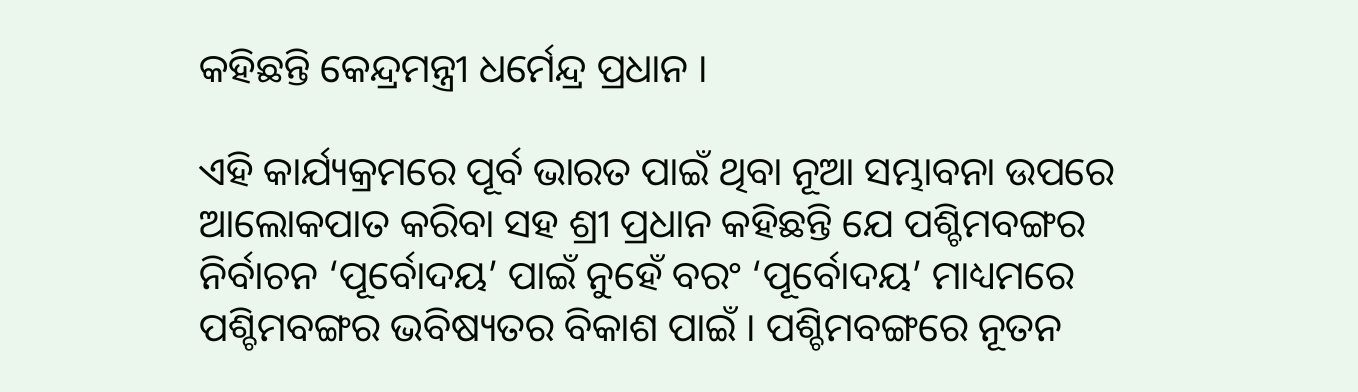କହିଛନ୍ତି କେନ୍ଦ୍ରମନ୍ତ୍ରୀ ଧର୍ମେନ୍ଦ୍ର ପ୍ରଧାନ ।

ଏହି କାର୍ଯ୍ୟକ୍ରମରେ ପୂର୍ବ ଭାରତ ପାଇଁ ଥିବା ନୂଆ ସମ୍ଭାବନା ଉପରେ ଆଲୋକପାତ କରିବା ସହ ଶ୍ରୀ ପ୍ରଧାନ କହିଛନ୍ତି ଯେ ପଶ୍ଚିମବଙ୍ଗର ନିର୍ବାଚନ ‘ପୂର୍ବୋଦୟ’ ପାଇଁ ନୁହେଁ ବରଂ ‘ପୂର୍ବୋଦୟ’ ମାଧ୍ୟମରେ ପଶ୍ଚିମବଙ୍ଗର ଭବିଷ୍ୟତର ବିକାଶ ପାଇଁ । ପଶ୍ଚିମବଙ୍ଗରେ ନୂତନ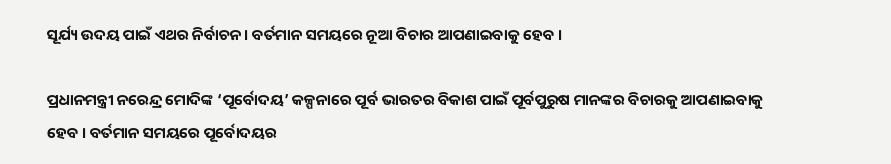ସୂର୍ଯ୍ୟ ଉଦୟ ପାଇଁ ଏଥର ନିର୍ବାଚନ । ବର୍ତମାନ ସମୟରେ ନୂଆ ବିଚାର ଆପଣାଇବାକୁ ହେବ ।

ପ୍ରଧାନମନ୍ତ୍ରୀ ନରେନ୍ଦ୍ର ମୋଦିଙ୍କ ‘ପୂର୍ବୋଦୟ’ କଳ୍ପନାରେ ପୂର୍ବ ଭାରତର ବିକାଶ ପାଇଁ ପୂର୍ବପୁରୁଷ ମାନଙ୍କର ବିଚାରକୁ ଆପଣାଇବାକୁ ହେବ । ବର୍ତମାନ ସମୟରେ ପୂର୍ବୋଦୟର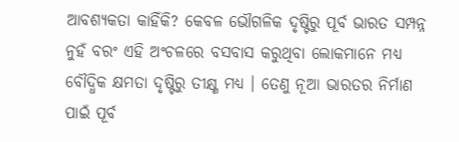ଆବଶ୍ୟକତା କାହିଁକି? କେବଳ ଭୌଗଳିକ ଦୃଷ୍ଟିରୁ ପୂର୍ବ ଭାରତ ସମ୍ପନ୍ନ ନୁହଁ ବରଂ ଏହି ଅଂଚଳରେ ବସବାସ କରୁଥିବା ଲୋକମାନେ ମଧ୍ୟ ବୌଦ୍ଧିକ କ୍ଷମତା ଦୃଷ୍ଟିରୁ ତୀକ୍ଷ୍ଣ ମଧ୍ୟ । ତେଣୁ ନୂଆ ଭାରତର ନିର୍ମାଣ ପାଇଁ ପୂର୍ବ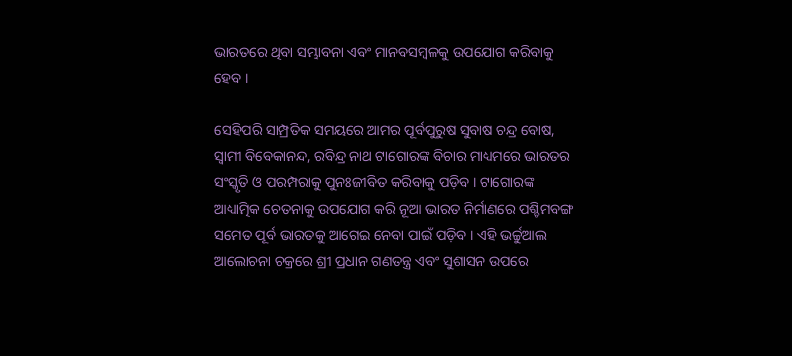ଭାରତରେ ଥିବା ସମ୍ଭାବନା ଏବଂ ମାନବସମ୍ବଳକୁ ଉପଯୋଗ କରିବାକୁ ହେବ ।

ସେହିପରି ସାମ୍ପ୍ରତିକ ସମୟରେ ଆମର ପୂର୍ବପୁରୁଷ ସୁବାଷ ଚନ୍ଦ୍ର ବୋଷ, ସ୍ୱାମୀ ବିବେକାନନ୍ଦ, ରବିନ୍ଦ୍ର ନାଥ ଟାଗୋରଙ୍କ ବିଚାର ମାଧ୍ୟମରେ ଭାରତର ସଂସ୍କୃତି ଓ ପରମ୍ପରାକୁ ପୁନଃଜୀବିତ କରିବାକୁ ପଡ଼ିବ । ଟାଗୋରଙ୍କ ଆଧ୍ୟାତ୍ମିକ ଚେତନାକୁ ଉପଯୋଗ କରି ନୂଆ ଭାରତ ନିର୍ମାଣରେ ପଶ୍ଚିମବଙ୍ଗ ସମେତ ପୂର୍ବ ଭାରତକୁ ଆଗେଇ ନେବା ପାଇଁ ପଡ଼ିବ । ଏହି ଭର୍ଚ୍ଚୁଆଲ ଆଲୋଚନା ଚକ୍ରରେ ଶ୍ରୀ ପ୍ରଧାନ ଗଣତନ୍ତ୍ର ଏବଂ ସୁଶାସନ ଉପରେ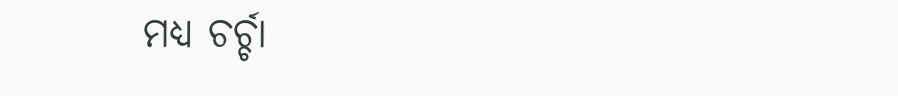ମଧ୍ୟ ଚର୍ଚ୍ଚା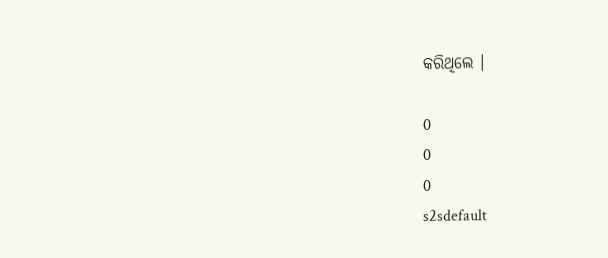କରିଥିଲେ ।

0
0
0
s2sdefault